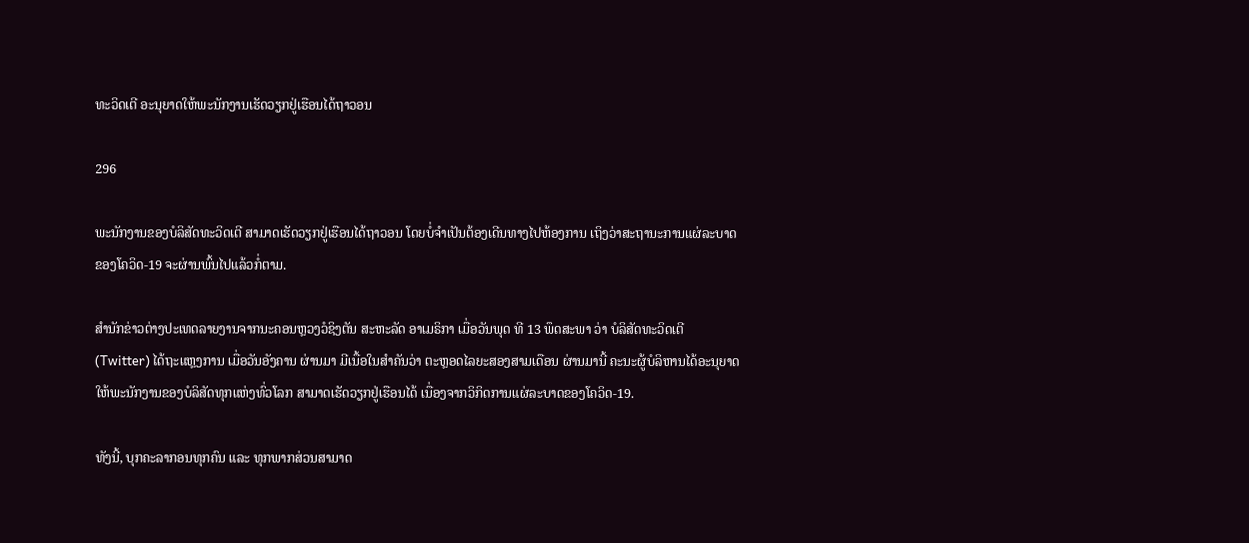ທະວິດເຕີ ອະນຸຍາດໃຫ້ພະນັກງານເຮັດວຽກຢູ່ເຮືອນໄດ້ຖາວອນ

296

ພະນັກງານຂອງບໍລິສັດທະວິດເຕີ ສາມາດເຮັດວຽກຢູ່ເຮືອນໄດ້ຖາວອນ ໂດຍບໍ່ຈຳເປັນຕ້ອງເດີນທາງໄປຫ້ອງການ ເຖິງວ່າສະຖານະການແຜ່ລະບາດຂອງໂຄວິດ-19 ຈະຜ່ານພົ້ນໄປແລ້ວກໍ່ຕາມ.

ສຳນັກຂ່າວຕ່າງປະເທດລາຍງານຈາກນະຄອນຫຼວງວໍຊິງຕັນ ສະຫະລັດ ອາເມຣິກາ ເມື່ອວັນພຸດ ທີ 13 ພຶດສະພາ ວ່າ ບໍລິສັດທະວິດເຕີ (Twitter) ໄດ້ຖະແຫຼງການ ເມື່ອວັນອັງຄານ ຜ່ານມາ ມີເນື້ອໃນສຳຄັນວ່າ ຕະຫຼອດໄລຍະສອງສາມເດືອນ ຜ່ານມານີ້ ຄະນະຜູ້ບໍລິຫານໄດ້ອະນຸຍາດໃຫ້ພະນັກງານຂອງບໍລິສັດທຸກແຫ່ງທົ່ວໂລກ ສາມາດເຮັດວຽກຢູ່ເຮືອນໄດ້ ເນື່ອງຈາກວິກິດການແຜ່ລະບາດຂອງໂຄວິດ-19.

ທັງນີ້, ບຸກຄະລາກອນທຸກຄົນ ແລະ ທຸກພາກສ່ວນສາມາດ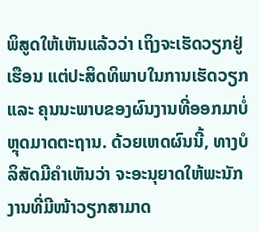ພິສູດໃຫ້ເຫັນແລ້ວວ່າ ເຖິງຈະເຮັດວຽກຢູ່ເຮືອນ ແຕ່ປະສິດທິພາບໃນການເຮັດວຽກ ແລະ ຄຸນນະພາບຂອງຜົນງານທີ່ອອກມາບໍ່ຫຼຸດມາດຕະຖານ. ດ້ວຍເຫດຜົນນີ້, ທາງບໍລິສັດມີຄຳເຫັນວ່າ ຈະອະນຸຍາດໃຫ້ພະນັກງານທີ່ມີໜ້າວຽກສາມາດ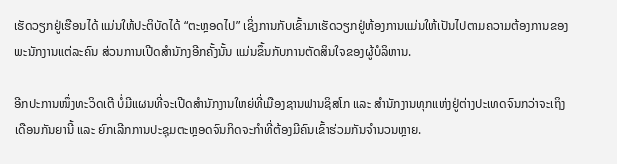ເຮັດວຽກຢູ່ເຮືອນໄດ້ ແມ່ນໃຫ້ປະຕິບັດໄດ້ “ຕະຫຼອດໄປ” ເຊິ່ງການກັບເຂົ້າມາເຮັດວຽກຢູ່ຫ້ອງການແມ່ນໃຫ້ເປັນໄປຕາມຄວາມຕ້ອງການຂອງພະນັກງານແຕ່ລະຄົນ ສ່ວນການເປີດສຳນັກງອີກຄັ້ງນັ້ນ ແມ່ນຂຶ້ນກັບການຕັດສິນໃຈຂອງຜູ້ບໍລິຫານ.

ອີກປະການໜຶ່ງທະວິດເຕີ ບໍ່ມີແຜນທີ່ຈະເປີດສຳນັກງານໃຫຍ່ທີ່ເມືອງຊານຟານຊິສໂກ ແລະ ສຳນັກງານທຸກແຫ່ງຢູ່ຕ່າງປະເທດຈົນກວ່າຈະເຖິງເດືອນກັນຍານີ້ ແລະ ຍົກເລີກການປະຊຸມຕະຫຼອດຈົນກິດຈະກຳທີ່ຕ້ອງມີຄົນເຂົ້າຮ່ວມກັນຈຳນວນຫຼາຍ.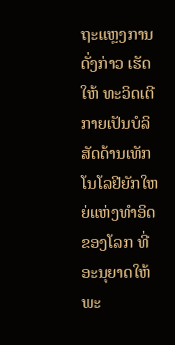ຖະແຫຼງການດັ່ງກ່າວ ເຮັດໃຫ້ ທະວິດເຕີ ກາຍເປັນບໍລິສັດດ້ານເທັກໂນໂລຢີຍັກໃຫຍ່ແຫ່ງທຳອິດຂອງໂລກ ທີ່ອະນຸຍາດໃຫ້ພະ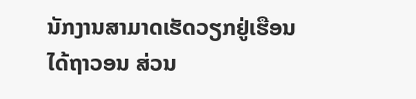ນັກງານສາມາດເຮັດວຽກຢູ່ເຮືອນໄດ້ຖາວອນ ສ່ວນ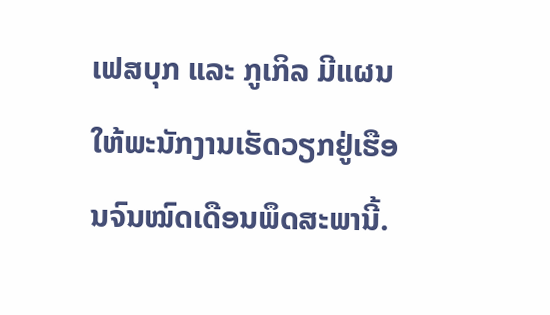ເຟສບຸກ ແລະ ກູເກິລ ມີແຜນໃຫ້ພະນັກງານເຮັດວຽກຢູ່ເຮືອນຈົນໝົດເດືອນພຶດສະພານີ້.